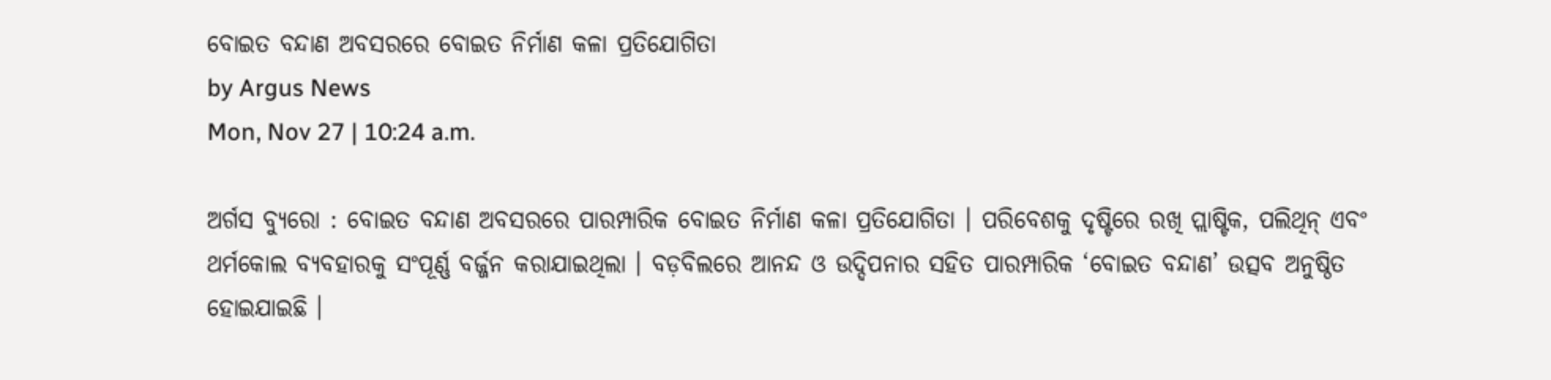ବୋଇତ ବନ୍ଦାଣ ଅବସରରେ ବୋଇତ ନିର୍ମାଣ କଳା ପ୍ରତିଯୋଗିତା
by Argus News
Mon, Nov 27 | 10:24 a.m.

ଅର୍ଗସ ବ୍ୟୁରୋ : ବୋଇତ ବନ୍ଦାଣ ଅବସରରେ ପାରମ୍ପାରିକ ବୋଇତ ନିର୍ମାଣ କଳା ପ୍ରତିଯୋଗିତା । ପରିବେଶକୁ ଦୃଷ୍ଟିରେ ରଖି ପ୍ଲାଷ୍ଟିକ, ପଲିଥିନ୍ ଏବଂ ଥର୍ମକୋଲ ବ୍ୟବହାରକୁ ସଂପୂର୍ଣ୍ଣ ବର୍ଜ୍ଜନ କରାଯାଇଥିଲା । ବଡ଼ବିଲରେ ଆନନ୍ଦ ଓ ଉଦ୍ଦିପନାର ସହିତ ପାରମ୍ପାରିକ ‘ବୋଇତ ବନ୍ଦାଣ’ ଉତ୍ସବ ଅନୁଷ୍ଠିତ ହୋଇଯାଇଛି ।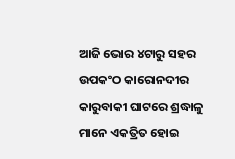ଆଜି ଭୋର ୪ଟାରୁ ସହର ଉପକଂଠ କାରୋନଦୀର କାରୁବାକୀ ଘାଟରେ ଶ୍ରଦ୍ଧାଳୁ ମାନେ ଏକତ୍ରିତ ହୋଇ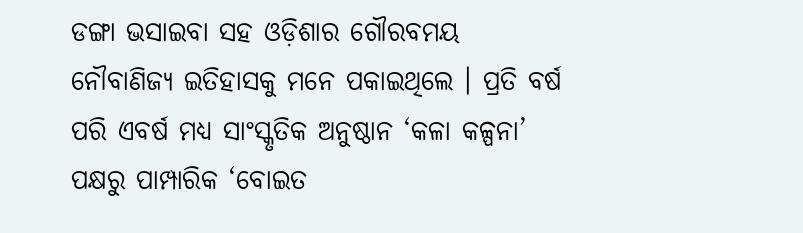ଡଙ୍ଗା ଭସାଇବା ସହ ଓଡ଼ିଶାର ଗୌରବମୟ ନୌବାଣିଜ୍ୟ ଇତିହାସକୁ ମନେ ପକାଇଥିଲେ । ପ୍ରତି ବର୍ଷ ପରି ଏବର୍ଷ ମଧ୍ୟ ସାଂସ୍କୃତିକ ଅନୁଷ୍ଠାନ ‘କଳା କଳ୍ପନା’ ପକ୍ଷରୁ ପାମ୍ପାରିକ ‘ବୋଇତ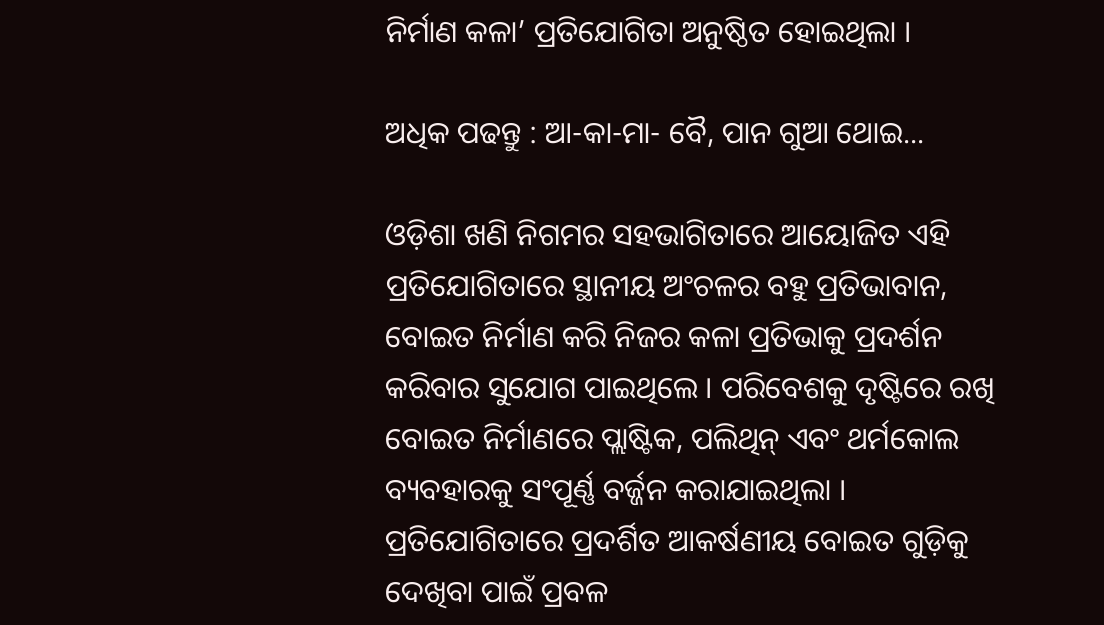ନିର୍ମାଣ କଳା’ ପ୍ରତିଯୋଗିତା ଅନୁଷ୍ଠିତ ହୋଇଥିଲା ।

ଅଧିକ ପଢନ୍ତୁ : ଆ-କା-ମା- ବୈ, ପାନ ଗୁଆ ଥୋଇ...

ଓଡ଼ିଶା ଖଣି ନିଗମର ସହଭାଗିତାରେ ଆୟୋଜିତ ଏହି ପ୍ରତିଯୋଗିତାରେ ସ୍ଥାନୀୟ ଅଂଚଳର ବହୁ ପ୍ରତିଭାବାନ, ବୋଇତ ନିର୍ମାଣ କରି ନିଜର କଳା ପ୍ରତିଭାକୁ ପ୍ରଦର୍ଶନ କରିବାର ସୁଯୋଗ ପାଇଥିଲେ । ପରିବେଶକୁ ଦୃଷ୍ଟିରେ ରଖି ବୋଇତ ନିର୍ମାଣରେ ପ୍ଲାଷ୍ଟିକ, ପଲିଥିନ୍ ଏବଂ ଥର୍ମକୋଲ ବ୍ୟବହାରକୁ ସଂପୂର୍ଣ୍ଣ ବର୍ଜ୍ଜନ କରାଯାଇଥିଲା । ପ୍ରତିଯୋଗିତାରେ ପ୍ରଦର୍ଶିତ ଆକର୍ଷଣୀୟ ବୋଇତ ଗୁଡ଼ିକୁ ଦେଖିବା ପାଇଁ ପ୍ରବଳ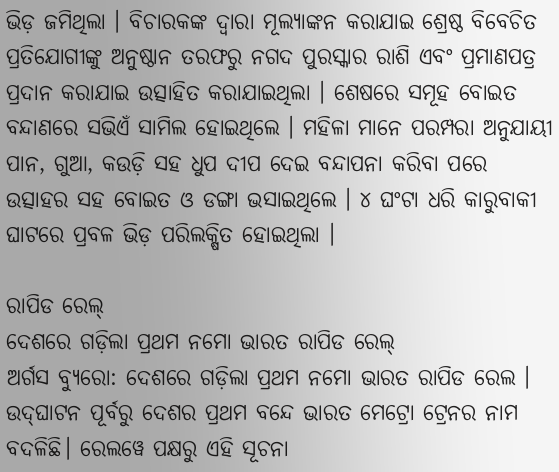ଭିଡ଼ ଜମିଥିଲା । ବିଚାରକଙ୍କ ଦ୍ୱାରା ମୂଲ୍ୟାଙ୍କନ କରାଯାଇ ଶ୍ରେଷ୍ଠ ବିବେଚିତ ପ୍ରତିଯୋଗୀଙ୍କୁ ଅନୁଷ୍ଠାନ ତରଫରୁ ନଗଦ ପୁରସ୍କାର ରାଶି ଏବଂ ପ୍ରମାଣପତ୍ର ପ୍ରଦାନ କରାଯାଇ ଉତ୍ସାହିତ କରାଯାଇଥିଲା । ଶେଷରେ ସମୂହ ବୋଇତ ବନ୍ଦାଣରେ ସଭିଏଁ ସାମିଲ ହୋଇଥିଲେ । ମହିଳା ମାନେ ପରମ୍ପରା ଅନୁଯାୟୀ ପାନ, ଗୁଆ, କଉଡ଼ି ସହ ଧୁପ ଦୀପ ଦେଇ ବନ୍ଦାପନା କରିବା ପରେ ଉତ୍ସାହର ସହ ବୋଇତ ଓ ଡଙ୍ଗା ଭସାଇଥିଲେ । ୪ ଘଂଟା ଧରି କାରୁବାକୀ ଘାଟରେ ପ୍ରବଳ ଭିଡ଼ ପରିଲକ୍ଷିତ ହୋଇଥିଲା ।

ରାପିଡ ରେଲ୍
ଦେଶରେ ଗଡ଼ିଲା ପ୍ରଥମ ନମୋ ଭାରତ ରାପିଡ ରେଲ୍
ଅର୍ଗସ ବ୍ୟୁରୋ: ଦେଶରେ ଗଡ଼ିଲା ପ୍ରଥମ ନମୋ ଭାରତ ରାପିଡ ରେଲ । ଉଦ୍‌ଘାଟନ ପୂର୍ବରୁ ଦେଶର ପ୍ରଥମ ବନ୍ଦେ ଭାରତ ମେଟ୍ରୋ ଟ୍ରେନର ନାମ ବଦଳିଛି। ରେଲୱେ ପକ୍ଷରୁ ଏହି ସୂଚନା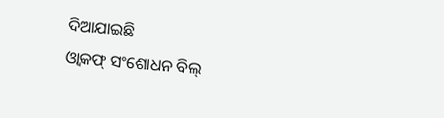ଦିଆଯାଇଛି
ଓ୍ବାକଫ୍ ସଂଶୋଧନ ବିଲ୍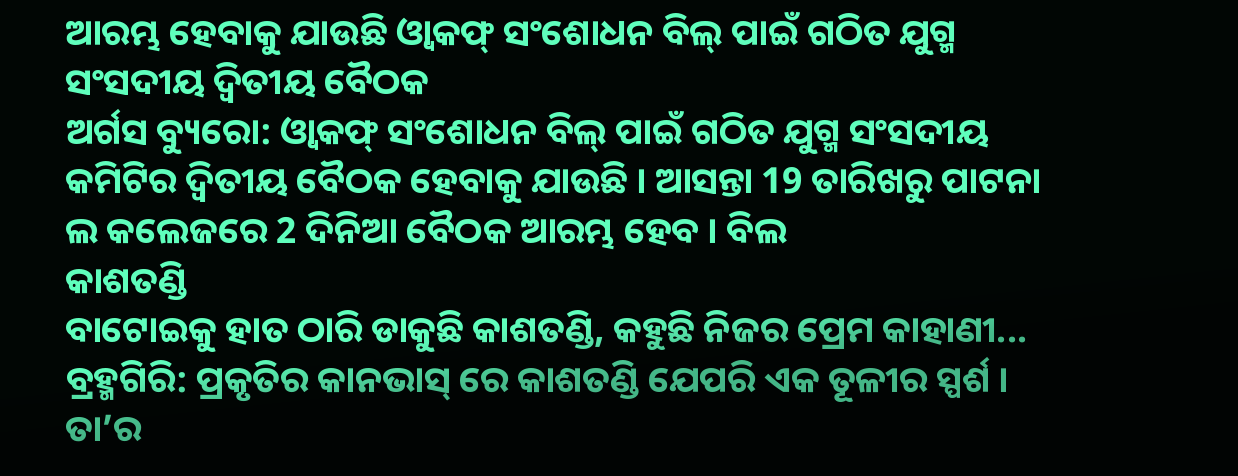ଆରମ୍ଭ ହେବାକୁ ଯାଉଛି ଓ୍ବାକଫ୍ ସଂଶୋଧନ ବିଲ୍ ପାଇଁ ଗଠିତ ଯୁଗ୍ମ ସଂସଦୀୟ ଦ୍ବିତୀୟ ବୈଠକ
ଅର୍ଗସ ବ୍ୟୁରୋ: ଓ୍ବାକଫ୍ ସଂଶୋଧନ ବିଲ୍ ପାଇଁ ଗଠିତ ଯୁଗ୍ମ ସଂସଦୀୟ କମିଟିର ଦ୍ବିତୀୟ ବୈଠକ ହେବାକୁ ଯାଉଛି । ଆସନ୍ତା 19 ତାରିଖରୁ ପାଟନା ଲ କଲେଜରେ 2 ଦିନିଆ ବୈଠକ ଆରମ୍ଭ ହେବ । ବିଲ
କାଶତଣ୍ଡି
ବାଟୋଇକୁ ହାତ ଠାରି ଡାକୁଛି କାଶତଣ୍ଡି, କହୁଛି ନିଜର ପ୍ରେମ କାହାଣୀ...
ବ୍ରହ୍ମଗିରି: ପ୍ରକୃତିର କାନଭାସ୍ ରେ କାଶତଣ୍ଡି ଯେପରି ଏକ ତୂଳୀର ସ୍ପର୍ଶ । ତା’ର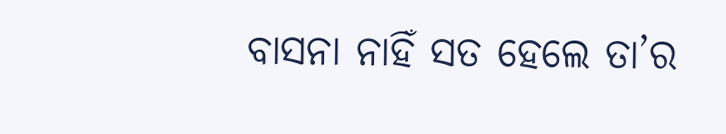ବାସନା ନାହିଁ ସତ ହେଲେ ତା’ର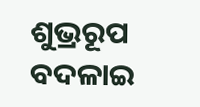ଶୁଭ୍ରରୂପ ବଦଳାଇ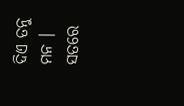ଦିଏ ତନୁ ମନ । ସତରେ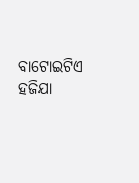ବାଟୋଇଟିଏ ହଜିଯା